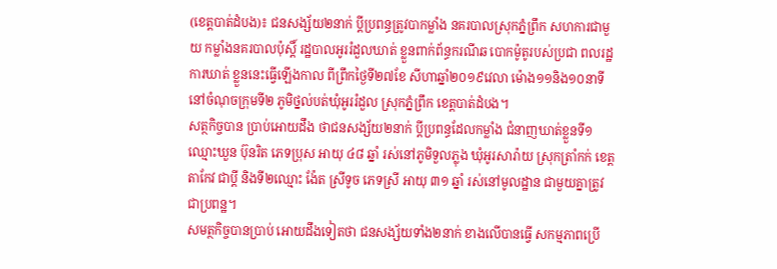(ខេត្តបាត់ដំបង)៖ ជនសង្ស័យ២នាក់ ប្តីប្រពន្ធត្រូវបាកម្លាំង នគរបាលស្រុកភ្នំព្រឹក សហការជាមួយ កម្លាំងនគរបាលប៉ុស្តិ៍ រដ្ឋបាលអូររំដួលឃាត់ ខ្លួនពាក់ព័ន្ធករណីឆ បោកម៉ូតូរបស់ប្រជា ពលរដ្ឋការឃាត់ ខ្លួននេះធ្វើឡើងកាល ពីព្រឹកថ្ងៃទី២៧ខែ សីហាឆ្នាំ២០១៩វេលា ម៉ោង១១និង១០នាទី នៅចំណុចក្រុមទី២ ភូមិថ្នល់បត់ឃុំអូររំដួល ស្រុកភ្នំព្រឹក ខេត្តបាត់ដំបង។
សត្ថកិច្ចបាន ប្រាប់អោយដឹង ថាជនសង្ស័យ២នាក់ ប្តីប្រពន្ធដែលកម្លាំង ជំនាញឃាត់ខ្លួនទី១ ឈ្មោះឃួន ប៊ុនរិត ភេទប្រុស អាយុ ៤៨ ឆ្នាំ រស់នៅភូមិទួលភ្លុង ឃុំអូរសារ៉ាយ ស្រុកត្រាំកក់ ខេត្តតាកែវ ជាប្តី និងទី២ឈ្មោះ ង៉ែត ស្រីទូច ភេទស្រី អាយុ ៣១ ឆ្នាំ រស់នៅមូលដ្ឋាន ជាមួយគ្នាត្រូវ ជាប្រពន្ឋ។
សមត្ថកិច្ចបានប្រាប់ អោយដឹងទៀតថា ជនសង្ស័យទាំង២នាក់ ខាងលើបានធ្វើ សកម្មភាពប្រើ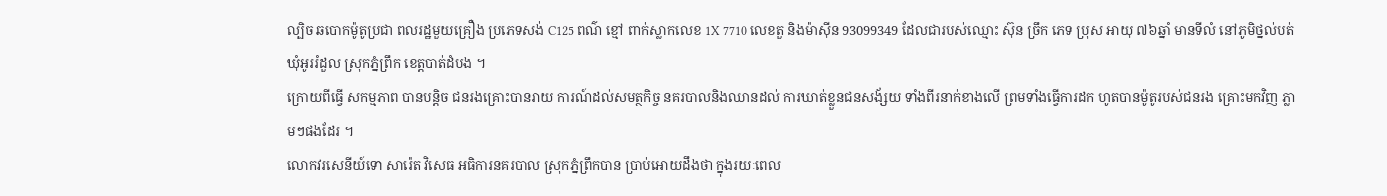ល្បិច ឆបោកម៉ូតូប្រជា ពលរដ្ឋមួយគ្រឿង ប្រភេទសង់ C125 ពណ៌ ខ្មៅ ពាក់ស្លាកលេខ 1X 7710 លេខតួ និងម៉ាស៊ីន 93099349 ដែលជារបស់ឈ្មោះ ស៊ុន ច្រឹក ភេទ ប្រុស អាយុ ៧៦ឆ្នាំ មានទីលំ នៅភូមិថ្នល់បត់ ឃុំអូររំដួល ស្រុកភ្នំព្រឹក ខេត្តបាត់ដំបង ។
ក្រោយពីធ្វើ សកម្មភាព បានបន្តិច ជនរងគ្រោះបានរាយ ការណ៍ដល់សមត្ថកិច្ច នគរបាលនិងឈានដល់ ការឃាត់ខ្លួនជនសង័្សយ ទាំងពីរនាក់ខាងលើ ព្រមទាំងធ្វើការដក ហូតបានម៉ូតូរបស់ជនរង គ្រោះមកវិញ ភ្លាមៗផងដែរ ។
លោកវរសេនីយ៍ទោ សារ៉េត វិសេធ អធិការនគរបាល ស្រុកភ្នំព្រឹកបាន ប្រាប់អោយដឹងថា ក្នុងរយៈពេល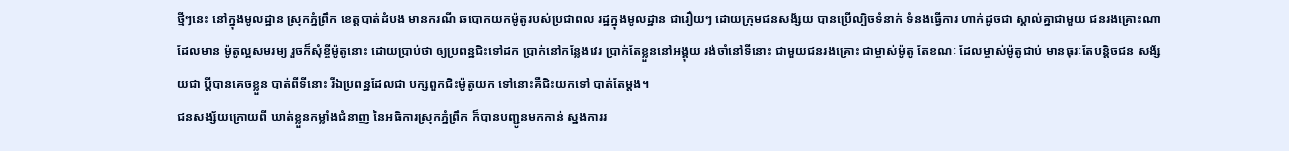ថ្មីៗនេះ នៅក្នុងមូលដ្ឋាន ស្រុកភ្នំព្រឹក ខេត្តបាត់ដំបង មានករណី ឆបោកយកម៉ូតូរបស់ប្រជាពល រដ្ឋក្នុងមូលដ្ឋាន ជារឿយៗ ដោយក្រុមជនសង័្សយ បានប្រើល្បិចទំនាក់ ទំនងធ្វើការ ហាក់ដូចជា ស្គាល់គ្នាជាមួយ ជនរងគ្រោះណាដែលមាន ម៉ូតូល្អសមរម្យ រួចក៏សុំខ្ចីម៉ូតូនោះ ដោយប្រាប់ថា ឲ្យប្រពន្ឋជិះទៅដក ប្រាក់នៅកន្លែងវេរ ប្រាក់តែខ្លួននៅអង្គុយ រង់ចាំនៅទីនោះ ជាមួយជនរងគ្រោះ ជាម្ចាស់ម៉ូតូ តែខណៈ ដែលម្ចាស់ម៉ូតូជាប់ មានធុរៈតែបន្តិចជន សង័្សយជា ប្តីបានគេចខ្លួន បាត់ពីទីនោះ រីឯប្រពន្ឋដែលជា បក្សពួកជិះម៉ូតូយក ទៅនោះគឺជិះយកទៅ បាត់តែម្តង។
ជនសង្ស័យក្រោយពី ឃាត់ខ្លួនកម្លាំងជំនាញ នៃអធិការស្រុកភ្នំព្រឹក ក៏បានបញ្ជូនមកកាន់ ស្នងការរ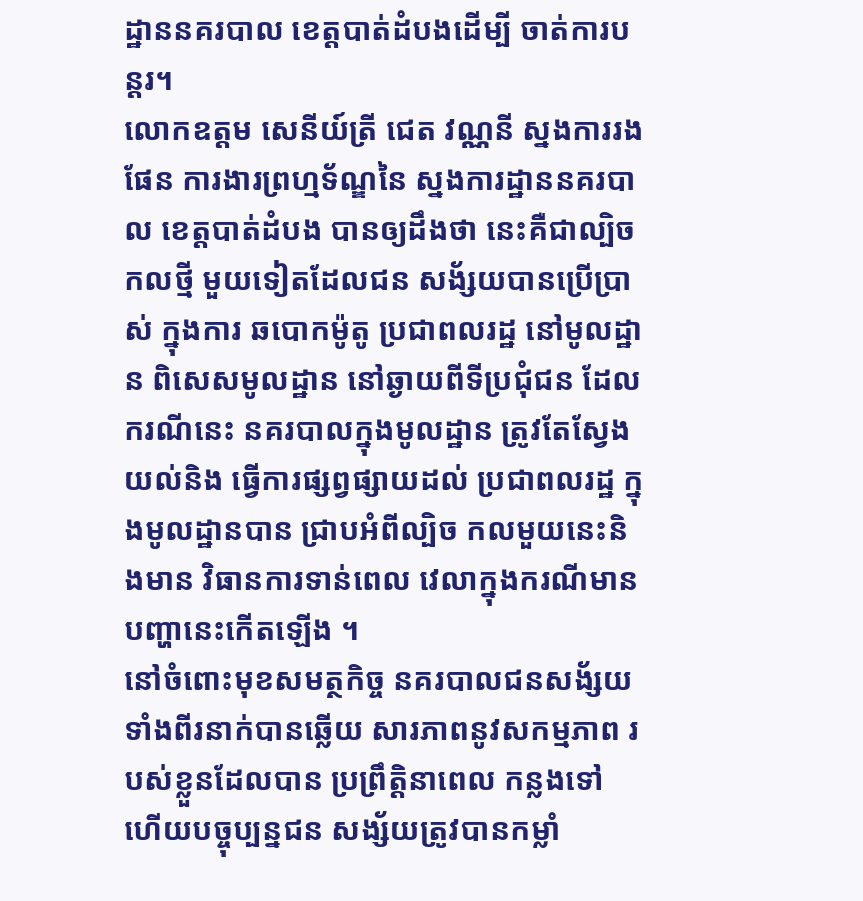ដ្ឋាននគរបាល ខេត្តបាត់ដំបងដើម្បី ចាត់ការបន្តរ។
លោកឧត្តម សេនីយ៍ត្រី ជេត វណ្ណនី ស្នងការរងផែន ការងារព្រហ្មទ័ណ្ឌនៃ ស្នងការដ្ឋាននគរបាល ខេត្តបាត់ដំបង បានឲ្យដឹងថា នេះគឺជាល្បិចកលថ្មី មួយទៀតដែលជន សង័្សយបានប្រើប្រាស់ ក្នុងការ ឆបោកម៉ូតូ ប្រជាពលរដ្ឋ នៅមូលដ្ឋាន ពិសេសមូលដ្ឋាន នៅឆ្ងាយពីទីប្រជុំជន ដែលករណីនេះ នគរបាលក្នុងមូលដ្ឋាន ត្រូវតែស្វែងយល់និង ធ្វើការផ្សព្វផ្សាយដល់ ប្រជាពលរដ្ឋ ក្នុងមូលដ្ឋានបាន ជ្រាបអំពីល្បិច កលមួយនេះនិងមាន វិធានការទាន់ពេល វេលាក្នុងករណីមាន បញ្ហានេះកើតឡើង ។
នៅចំពោះមុខសមត្ថកិច្ច នគរបាលជនសង័្សយ ទាំងពីរនាក់បានឆ្លើយ សារភាពនូវសកម្មភាព របស់ខ្លួនដែលបាន ប្រព្រឹត្តិនាពេល កន្លងទៅ ហើយបច្ចុប្បន្នជន សង្ស័យត្រូវបានកម្លាំ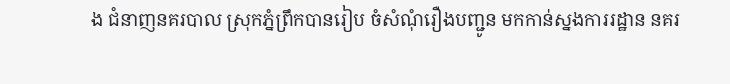ង ជំនាញនគរបាល ស្រុកភ្នំព្រឹកបានរៀប ចំសំណុំរឿងបញ្ជូន មកកាន់ស្នងការរដ្ឋាន នគរ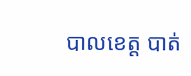បាលខេត្ត បាត់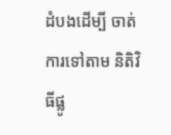ដំបងដើម្បី ចាត់ការទៅតាម និតិវិធីផ្លូ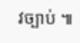វច្បាប់ ៕